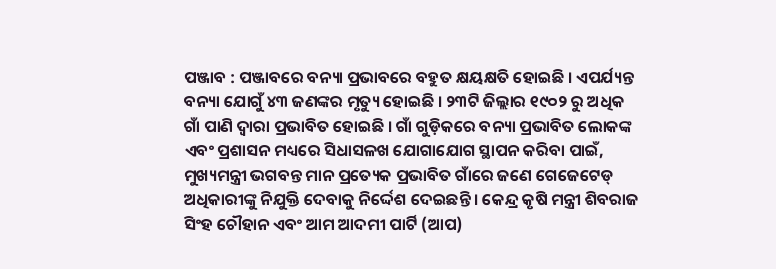ପଞ୍ଜାବ : ପଞ୍ଜାବରେ ବନ୍ୟା ପ୍ରଭାବରେ ବହୁତ କ୍ଷୟକ୍ଷତି ହୋଇଛି । ଏପର୍ଯ୍ୟନ୍ତ ବନ୍ୟା ଯୋଗୁଁ ୪୩ ଜଣଙ୍କର ମୃତ୍ୟୁ ହୋଇଛି । ୨୩ଟି ଜିଲ୍ଲାର ୧୯୦୨ ରୁ ଅଧିକ ଗାଁ ପାଣି ଦ୍ୱାରା ପ୍ରଭାବିତ ହୋଇଛି । ଗାଁ ଗୁଡ଼ିକରେ ବନ୍ୟା ପ୍ରଭାବିତ ଲୋକଙ୍କ ଏବଂ ପ୍ରଶାସନ ମଧ୍ୟରେ ସିଧାସଳଖ ଯୋଗାଯୋଗ ସ୍ଥାପନ କରିବା ପାଇଁ, ମୁଖ୍ୟମନ୍ତ୍ରୀ ଭଗବନ୍ତ ମାନ ପ୍ରତ୍ୟେକ ପ୍ରଭାବିତ ଗାଁରେ ଜଣେ ଗେଜେଟେଡ୍ ଅଧିକାରୀଙ୍କୁ ନିଯୁକ୍ତି ଦେବାକୁ ନିର୍ଦ୍ଦେଶ ଦେଇଛନ୍ତି । କେନ୍ଦ୍ର କୃଷି ମନ୍ତ୍ରୀ ଶିବରାଜ ସିଂହ ଚୌହାନ ଏବଂ ଆମ ଆଦମୀ ପାର୍ଟି (ଆପ)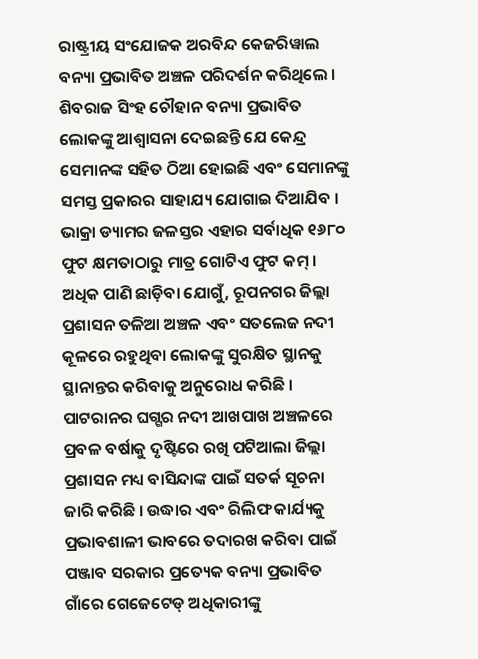ରାଷ୍ଟ୍ରୀୟ ସଂଯୋଜକ ଅରବିନ୍ଦ କେଜରିୱାଲ ବନ୍ୟା ପ୍ରଭାବିତ ଅଞ୍ଚଳ ପରିଦର୍ଶନ କରିଥିଲେ ।
ଶିବରାଜ ସିଂହ ଚୌହାନ ବନ୍ୟା ପ୍ରଭାବିତ ଲୋକଙ୍କୁ ଆଶ୍ୱାସନା ଦେଇଛନ୍ତି ଯେ କେନ୍ଦ୍ର ସେମାନଙ୍କ ସହିତ ଠିଆ ହୋଇଛି ଏବଂ ସେମାନଙ୍କୁ ସମସ୍ତ ପ୍ରକାରର ସାହାଯ୍ୟ ଯୋଗାଇ ଦିଆଯିବ । ଭାକ୍ରା ଡ୍ୟାମର ଜଳସ୍ତର ଏହାର ସର୍ବାଧିକ ୧୬୮୦ ଫୁଟ କ୍ଷମତାଠାରୁ ମାତ୍ର ଗୋଟିଏ ଫୁଟ କମ୍ । ଅଧିକ ପାଣି ଛାଡ଼ିବା ଯୋଗୁଁ, ରୂପନଗର ଜିଲ୍ଲା ପ୍ରଶାସନ ତଳିଆ ଅଞ୍ଚଳ ଏବଂ ସତଲେଜ ନଦୀ କୂଳରେ ରହୁଥିବା ଲୋକଙ୍କୁ ସୁରକ୍ଷିତ ସ୍ଥାନକୁ ସ୍ଥାନାନ୍ତର କରିବାକୁ ଅନୁରୋଧ କରିଛି ।
ପାଟରାନର ଘଗ୍ଗର ନଦୀ ଆଖପାଖ ଅଞ୍ଚଳରେ ପ୍ରବଳ ବର୍ଷାକୁ ଦୃଷ୍ଟିରେ ରଖି ପଟିଆଲା ଜିଲ୍ଲା ପ୍ରଶାସନ ମଧ୍ୟ ବାସିନ୍ଦାଙ୍କ ପାଇଁ ସତର୍କ ସୂଚନା ଜାରି କରିଛି । ଉଦ୍ଧାର ଏବଂ ରିଲିଫ କାର୍ଯ୍ୟକୁ ପ୍ରଭାବଶାଳୀ ଭାବରେ ତଦାରଖ କରିବା ପାଇଁ ପଞ୍ଜାବ ସରକାର ପ୍ରତ୍ୟେକ ବନ୍ୟା ପ୍ରଭାବିତ ଗାଁରେ ଗେଜେଟେଡ୍ ଅଧିକାରୀଙ୍କୁ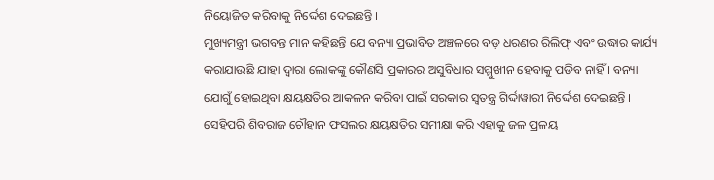ନିୟୋଜିତ କରିବାକୁ ନିର୍ଦ୍ଦେଶ ଦେଇଛନ୍ତି ।
ମୁଖ୍ୟମନ୍ତ୍ରୀ ଭଗବନ୍ତ ମାନ କହିଛନ୍ତି ଯେ ବନ୍ୟା ପ୍ରଭାବିତ ଅଞ୍ଚଳରେ ବଡ଼ ଧରଣର ରିଲିଫ୍ ଏବଂ ଉଦ୍ଧାର କାର୍ଯ୍ୟ କରାଯାଉଛି ଯାହା ଦ୍ୱାରା ଲୋକଙ୍କୁ କୌଣସି ପ୍ରକାରର ଅସୁବିଧାର ସମ୍ମୁଖୀନ ହେବାକୁ ପଡିବ ନାହିଁ । ବନ୍ୟା ଯୋଗୁଁ ହୋଇଥିବା କ୍ଷୟକ୍ଷତିର ଆକଳନ କରିବା ପାଇଁ ସରକାର ସ୍ୱତନ୍ତ୍ର ଗିର୍ଦ୍ଦାୱାରୀ ନିର୍ଦ୍ଦେଶ ଦେଇଛନ୍ତି । ସେହିପରି ଶିବରାଜ ଚୌହାନ ଫସଲର କ୍ଷୟକ୍ଷତିର ସମୀକ୍ଷା କରି ଏହାକୁ ଜଳ ପ୍ରଳୟ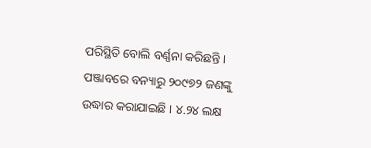ପରିସ୍ଥିତି ବୋଲି ବର୍ଣ୍ଣନା କରିଛନ୍ତି ।
ପଞ୍ଜାବରେ ବନ୍ୟାରୁ ୨୦୯୭୨ ଜଣଙ୍କୁ ଉଦ୍ଧାର କରାଯାଇଛି । ୪.୨୪ ଲକ୍ଷ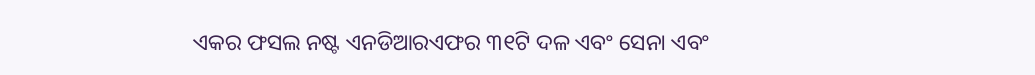ଏକର ଫସଲ ନଷ୍ଟ ଏନଡିଆରଏଫର ୩୧ଟି ଦଳ ଏବଂ ସେନା ଏବଂ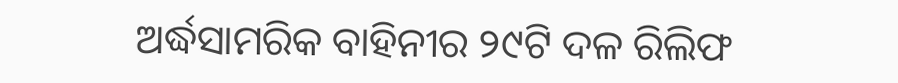ଅର୍ଦ୍ଧସାମରିକ ବାହିନୀର ୨୯ଟି ଦଳ ରିଲିଫ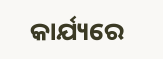କାର୍ଯ୍ୟରେ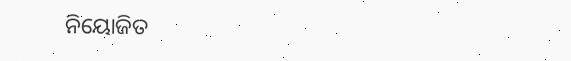ନିୟୋଜିତ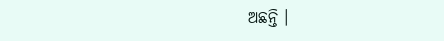ଅଛନ୍ତି ।